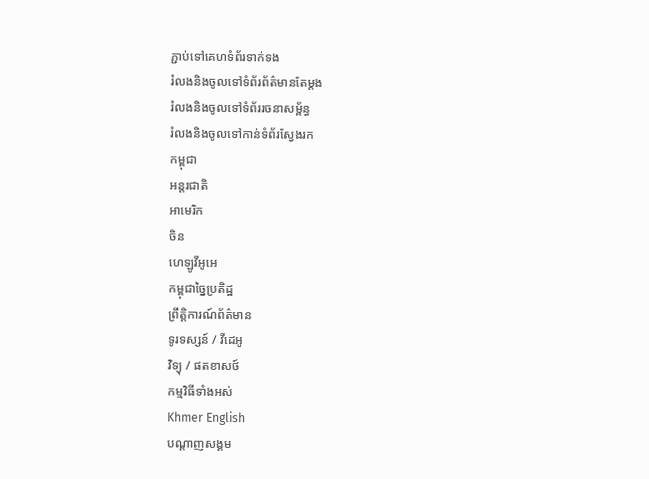ភ្ជាប់ទៅគេហទំព័រទាក់ទង
រំលងនិងចូលទៅទំព័រព័ត៌មានតែម្តង
រំលងនិងចូលទៅទំព័ររចនាសម្ព័ន្ធ
រំលងនិងចូលទៅកាន់ទំព័រស្វែងរក
កម្ពុជា
អន្តរជាតិ
អាមេរិក
ចិន
ហេឡូវីអូអេ
កម្ពុជាច្នៃប្រតិដ្ឋ
ព្រឹត្តិការណ៍ព័ត៌មាន
ទូរទស្សន៍ / វីដេអូ
វិទ្យុ / ផតខាសថ៍
កម្មវិធីទាំងអស់
Khmer English
បណ្តាញសង្គម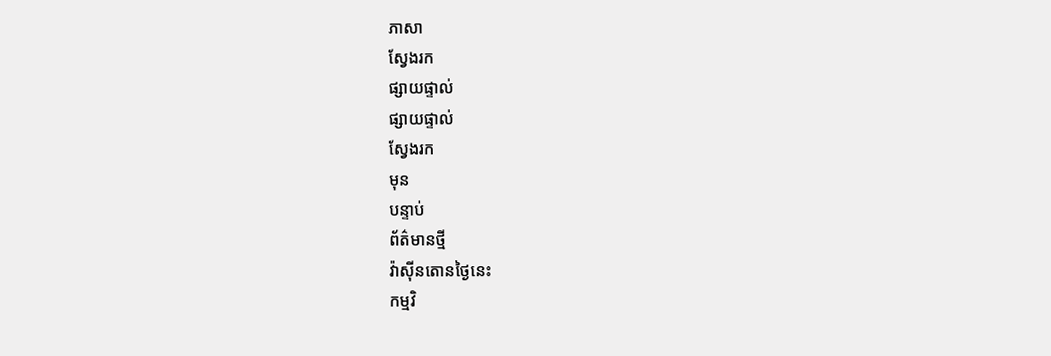ភាសា
ស្វែងរក
ផ្សាយផ្ទាល់
ផ្សាយផ្ទាល់
ស្វែងរក
មុន
បន្ទាប់
ព័ត៌មានថ្មី
វ៉ាស៊ីនតោនថ្ងៃនេះ
កម្មវិ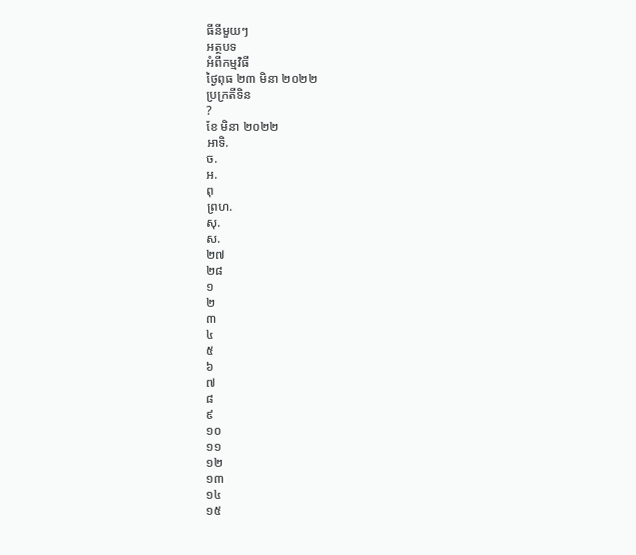ធីនីមួយៗ
អត្ថបទ
អំពីកម្មវិធី
ថ្ងៃពុធ ២៣ មិនា ២០២២
ប្រក្រតីទិន
?
ខែ មិនា ២០២២
អាទិ.
ច.
អ.
ពុ
ព្រហ.
សុ.
ស.
២៧
២៨
១
២
៣
៤
៥
៦
៧
៨
៩
១០
១១
១២
១៣
១៤
១៥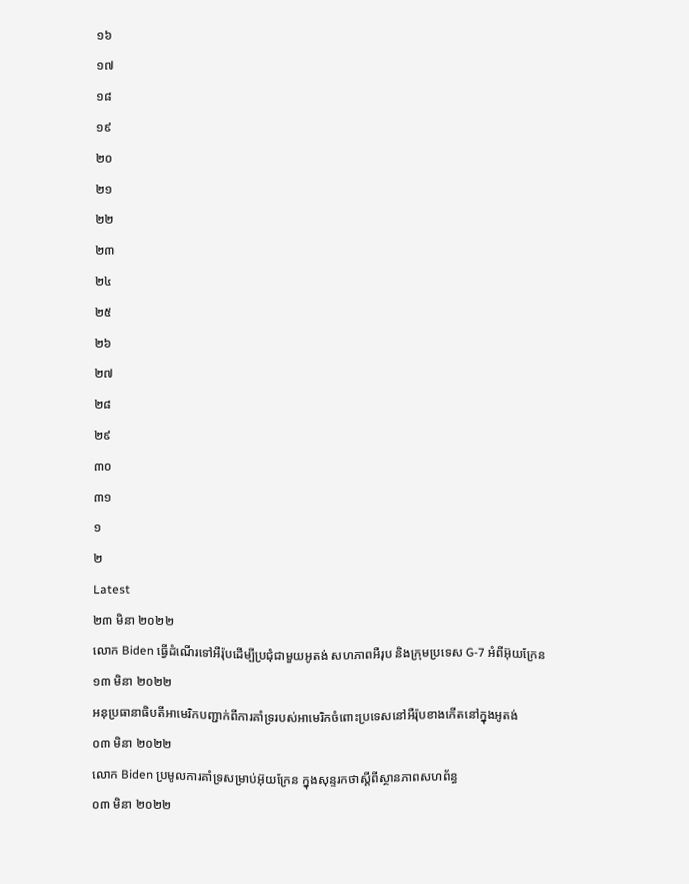១៦
១៧
១៨
១៩
២០
២១
២២
២៣
២៤
២៥
២៦
២៧
២៨
២៩
៣០
៣១
១
២
Latest
២៣ មិនា ២០២២
លោក Biden ធ្វើដំណើរទៅអឺរ៉ុបដើម្បីប្រជុំជាមួយអូតង់ សហភាពអឺរុប និងក្រុមប្រទេស G-7 អំពីអ៊ុយក្រែន
១៣ មិនា ២០២២
អនុប្រធានាធិបតីអាមេរិកបញ្ជាក់ពីការគាំទ្ររបស់អាមេរិកចំពោះប្រទេសនៅអឺរ៉ុបខាងកើតនៅក្នុងអូតង់
០៣ មិនា ២០២២
លោក Biden ប្រមូលការគាំទ្រសម្រាប់អ៊ុយក្រែន ក្នុងសុន្ទរកថាស្តីពីស្ថានភាពសហព័ន្ធ
០៣ មិនា ២០២២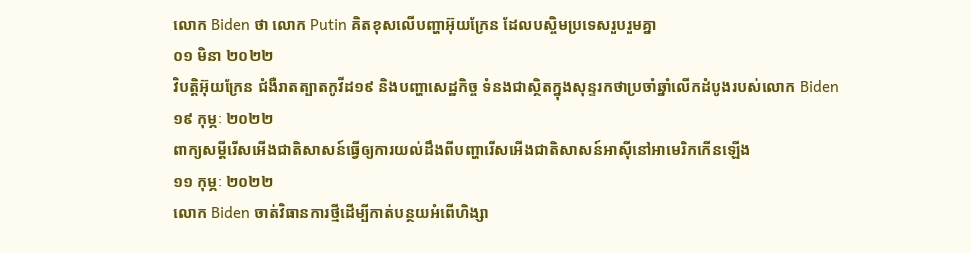លោក Biden ថា លោក Putin គិតខុសលើបញ្ហាអ៊ុយក្រែន ដែលបស្ចិមប្រទេសរួបរួមគ្នា
០១ មិនា ២០២២
វិបត្តិអ៊ុយក្រែន ជំងឺរាតត្បាតកូវីដ១៩ និងបញ្ហាសេដ្ឋកិច្ច ទំនងជាស្ថិតក្នុងសុន្ទរកថាប្រចាំឆ្នាំលើកដំបូងរបស់លោក Biden
១៩ កុម្ភៈ ២០២២
ពាក្យសម្តីរើសអើងជាតិសាសន៍ធ្វើឲ្យការយល់ដឹងពីបញ្ហារើសអើងជាតិសាសន៍អាស៊ីនៅអាមេរិកកើនឡើង
១១ កុម្ភៈ ២០២២
លោក Biden ចាត់វិធានការថ្មីដើម្បីកាត់បន្ថយអំពើហិង្សា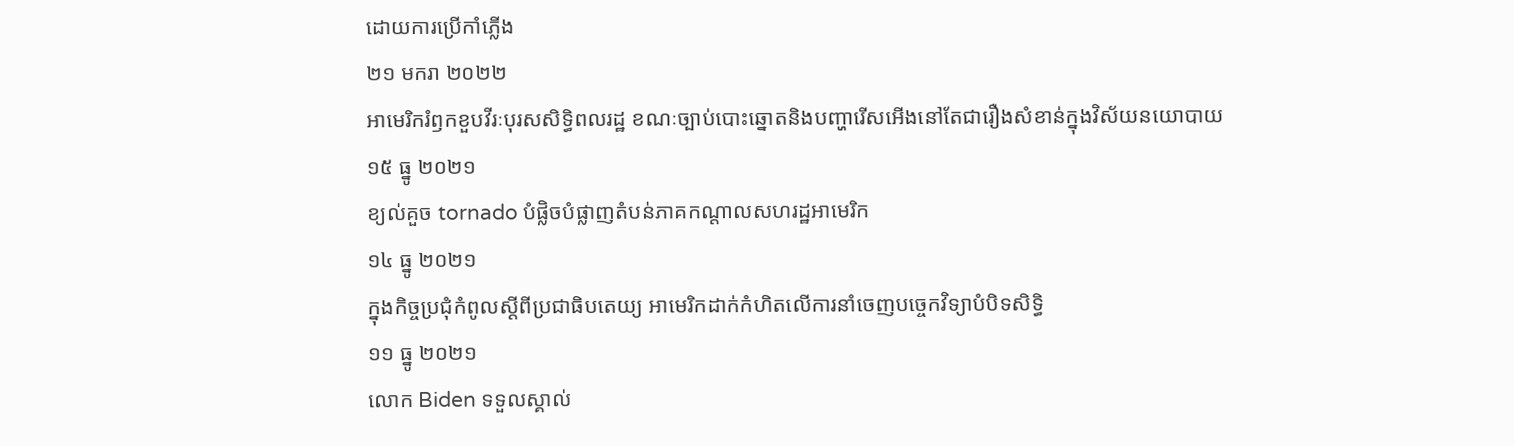ដោយការប្រើកាំភ្លើង
២១ មករា ២០២២
អាមេរិករំឭកខួបវីរៈបុរសសិទ្ធិពលរដ្ឋ ខណៈច្បាប់បោះឆ្នោតនិងបញ្ហារើសអើងនៅតែជារឿងសំខាន់ក្នុងវិស័យនយោបាយ
១៥ ធ្នូ ២០២១
ខ្យល់គួច tornado បំផ្លិចបំផ្លាញតំបន់ភាគកណ្តាលសហរដ្ឋអាមេរិក
១៤ ធ្នូ ២០២១
ក្នុងកិច្ចប្រជុំកំពូលស្តីពីប្រជាធិបតេយ្យ អាមេរិកដាក់កំហិតលើការនាំចេញបច្ចេកវិទ្យាបំបិទសិទ្ធិ
១១ ធ្នូ ២០២១
លោក Biden ទទួលស្គាល់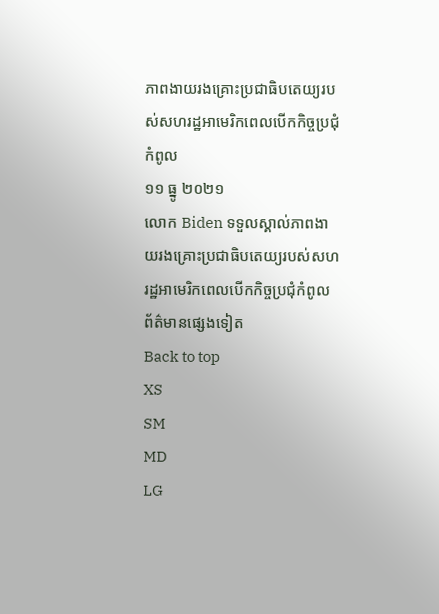ភាពងាយរងគ្រោះប្រជាធិបតេយ្យរបស់សហរដ្ឋអាមេរិកពេលបើកកិច្ចប្រជុំកំពូល
១១ ធ្នូ ២០២១
លោក Biden ទទួលស្គាល់ភាពងាយរងគ្រោះប្រជាធិបតេយ្យរបស់សហរដ្ឋអាមេរិកពេលបើកកិច្ចប្រជុំកំពូល
ព័ត៌មានផ្សេងទៀត
Back to top
XS
SM
MD
LG